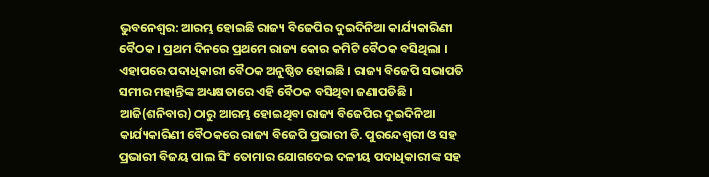ଭୁବନେଶ୍ବର: ଆରମ୍ଭ ହୋଇଛି ରାଜ୍ୟ ବିଜେପିର ଦୁଇଦିନିଆ କାର୍ଯ୍ୟକାରିଣୀ ବୈଠକ । ପ୍ରଥମ ଦିନରେ ପ୍ରଥମେ ରାଜ୍ୟ କୋର କମିଟି ବୈଠକ ବସିଥିଲା । ଏହାପରେ ପଦାଧିକାରୀ ବୈଠକ ଅନୁଷ୍ଠିତ ହୋଇଛି । ରାଜ୍ୟ ବିଜେପି ସଭାପତି ସମୀର ମହାନ୍ତିଙ୍କ ଅଧ୍ୟକ୍ଷତାରେ ଏହି ବୈଠକ ବସିଥିବା ଜଣାପଡିଛି ।
ଆଜି(ଶନିବାର) ଠାରୁ ଆରମ୍ଭ ହୋଇଥିବା ରାଜ୍ୟ ବିଜେପିର ଦୁଇଦିନିଆ କାର୍ଯ୍ୟକାରିଣୀ ବୈଠକରେ ରାଜ୍ୟ ବିଜେପି ପ୍ରଭାରୀ ଡି. ପୁରନ୍ଦେଶ୍ୱରୀ ଓ ସହ ପ୍ରଭାରୀ ବିଜୟ ପାଲ ସିଂ ତୋମାର ଯୋଗଦେଇ ଦଳୀୟ ପଦାଧିକାରୀଙ୍କ ସହ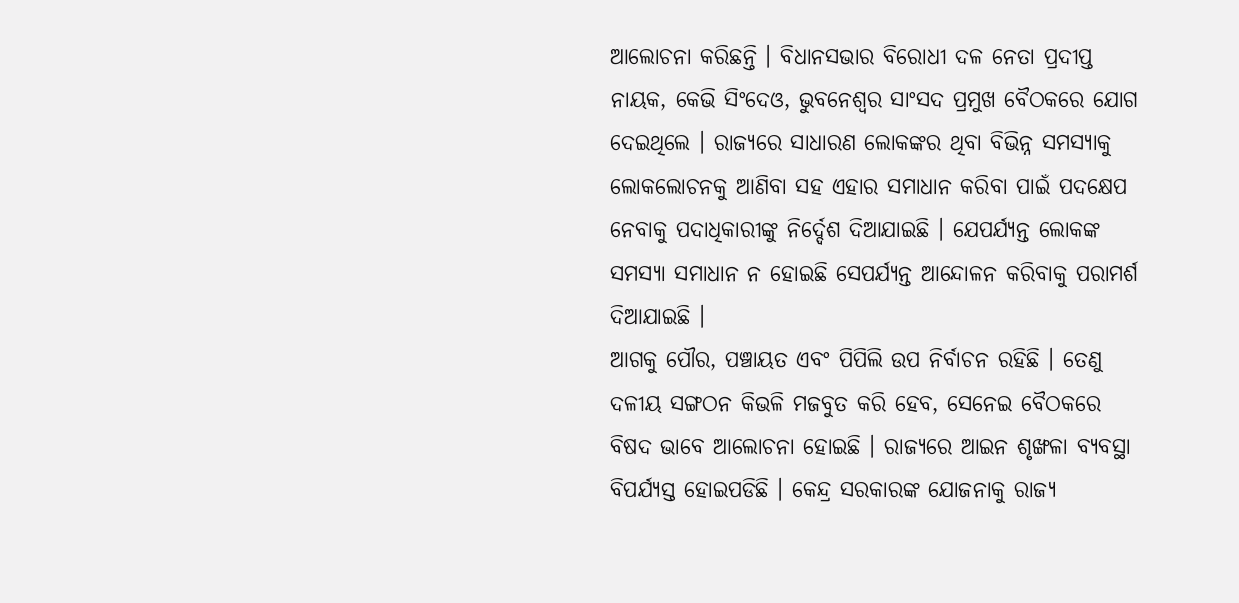ଆଲୋଚନା କରିଛନ୍ତି । ବିଧାନସଭାର ବିରୋଧୀ ଦଳ ନେତା ପ୍ରଦୀପ୍ତ ନାୟକ, କେଭି ସିଂଦେଓ, ଭୁବନେଶ୍ୱର ସାଂସଦ ପ୍ରମୁଖ ବୈଠକରେ ଯୋଗ ଦେଇଥିଲେ । ରାଜ୍ୟରେ ସାଧାରଣ ଲୋକଙ୍କର ଥିବା ବିଭିନ୍ନ ସମସ୍ୟାକୁ ଲୋକଲୋଚନକୁ ଆଣିବା ସହ ଏହାର ସମାଧାନ କରିବା ପାଇଁ ପଦକ୍ଷେପ ନେବାକୁ ପଦାଧିକାରୀଙ୍କୁ ନିର୍ଦ୍ଦେଶ ଦିଆଯାଇଛି । ଯେପର୍ଯ୍ୟନ୍ତ ଲୋକଙ୍କ ସମସ୍ୟା ସମାଧାନ ନ ହୋଇଛି ସେପର୍ଯ୍ୟନ୍ତ ଆନ୍ଦୋଳନ କରିବାକୁ ପରାମର୍ଶ ଦିଆଯାଇଛି ।
ଆଗକୁ ପୌର, ପଞ୍ଚାୟତ ଏବଂ ପିପିଲି ଉପ ନିର୍ବାଚନ ରହିଛି । ତେଣୁ ଦଳୀୟ ସଙ୍ଗଠନ କିଭଳି ମଜବୁତ କରି ହେବ, ସେନେଇ ବୈଠକରେ ବିଷଦ ଭାବେ ଆଲୋଚନା ହୋଇଛି । ରାଜ୍ୟରେ ଆଇନ ଶୃଙ୍ଖଳା ବ୍ୟବସ୍ଥା ବିପର୍ଯ୍ୟସ୍ତ ହୋଇପଡିଛି । କେନ୍ଦ୍ର ସରକାରଙ୍କ ଯୋଜନାକୁ ରାଜ୍ୟ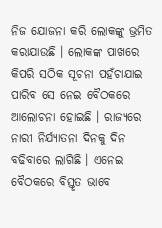ନିଜ ଯୋଜନା କରି ଲୋକଙ୍କୁ ଭ୍ରମିତ କରାଯାଉଛି । ଲୋକଙ୍କ ପାଖରେ କିପରି ସଠିକ ସୂଚନା ପହଁଚାଯାଇ ପାରିବ ସେ ନେଇ ବୈଠକରେ ଆଲୋଚନା ହୋଇଛି । ରାଜ୍ୟରେ ନାରୀ ନିର୍ଯ୍ୟାତନା ଦିନକୁ ଦିନ ବଢିବାରେ ଲାଗିଛି । ଏନେଇ ବୈଠକରେ ବିସ୍ତୃତ ଭାବେ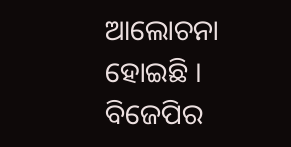ଆଲୋଚନା ହୋଇଛି । ବିଜେପିର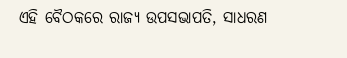ଏହି ବୈଠକରେ ରାଜ୍ୟ ଉପସଭାପତି, ସାଧରଣ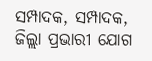ସମ୍ପାଦକ, ସମ୍ପାଦକ, ଜିଲ୍ଲା ପ୍ରଭାରୀ ଯୋଗ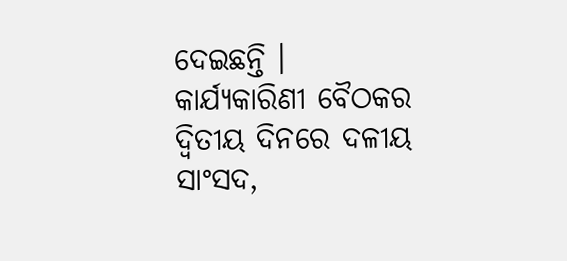ଦେଇଛନ୍ତି । କାର୍ଯ୍ୟକାରିଣୀ ବୈଠକର ଦ୍ଵିତୀୟ ଦିନରେ ଦଳୀୟ ସାଂସଦ,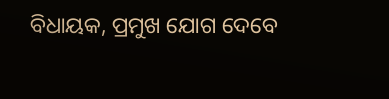ବିଧାୟକ, ପ୍ରମୁଖ ଯୋଗ ଦେବେ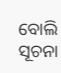ବୋଲି ସୂଚନା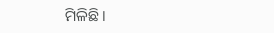ମିଳିଛି ।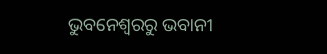ଭୁବନେଶ୍ବରରୁ ଭବାନୀ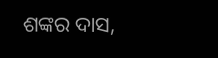ଶଙ୍କର ଦାସ,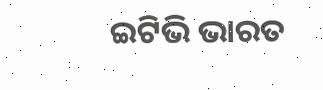ଇଟିଭି ଭାରତ